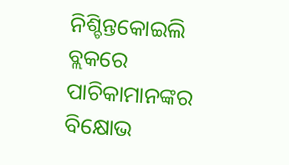ନିଶ୍ଚିନ୍ତକୋଇଲି ବ୍ଲକରେ ପାଚିକାମାନଙ୍କର ବିକ୍ଷୋଭ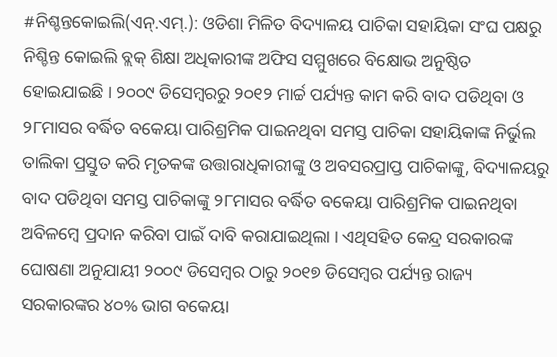#ନିଶ୍ଚନ୍ତକୋଇଲି(ଏନ୍.ଏମ୍.): ଓଡିଶା ମିଳିତ ବିଦ୍ୟାଳୟ ପାଚିକା ସହାୟିକା ସଂଘ ପକ୍ଷରୁ ନିଶ୍ଚିନ୍ତ କୋଇଲି ବ୍ଲକ୍ ଶିକ୍ଷା ଅଧିକାରୀଙ୍କ ଅଫିସ ସମ୍ମୁଖରେ ବିକ୍ଷୋଭ ଅନୁଷ୍ଠିତ ହୋଇଯାଇଛି । ୨୦୦୯ ଡିସେମ୍ବରରୁ ୨୦୧୨ ମାର୍ଚ୍ଚ ପର୍ଯ୍ୟନ୍ତ କାମ କରି ବାଦ ପଡିଥିବା ଓ ୨୮ମାସର ବର୍ଦ୍ଧିତ ବକେୟା ପାରିଶ୍ରମିକ ପାଇନଥିବା ସମସ୍ତ ପାଚିକା ସହାୟିକାଙ୍କ ନିର୍ଭୁଲ ତାଲିକା ପ୍ରସ୍ତୁତ କରି ମୃତକଙ୍କ ଉତ୍ତାରାଧିକାରୀଙ୍କୁ ଓ ଅବସରପ୍ରାପ୍ତ ପାଚିକାଙ୍କୁ, ବିଦ୍ୟାଳୟରୁ ବାଦ ପଡିଥିବା ସମସ୍ତ ପାଚିକାଙ୍କୁ ୨୮ମାସର ବର୍ଦ୍ଧିତ ବକେୟା ପାରିଶ୍ରମିକ ପାଇନଥିବା ଅବିଳମ୍ବେ ପ୍ରଦାନ କରିବା ପାଇଁ ଦାବି କରାଯାଇଥିଲା । ଏଥିସହିତ କେନ୍ଦ୍ର ସରକାରଙ୍କ ଘୋଷଣା ଅନୁଯାୟୀ ୨୦୦୯ ଡିସେମ୍ବର ଠାରୁ ୨୦୧୭ ଡିସେମ୍ବର ପର୍ଯ୍ୟନ୍ତ ରାଜ୍ୟ ସରକାରଙ୍କର ୪୦% ଭାଗ ବକେୟା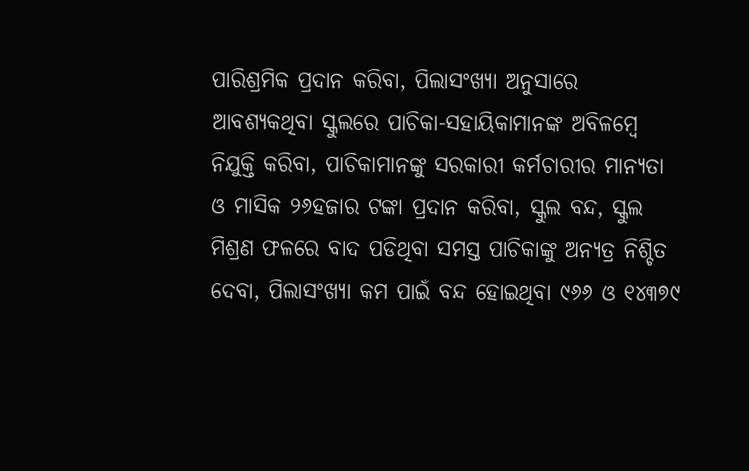ପାରିଶ୍ରମିକ ପ୍ରଦାନ କରିବା, ପିଲାସଂଖ୍ୟା ଅନୁସାରେ ଆବଶ୍ୟକଥିବା ସ୍କୁଲରେ ପାଚିକା-ସହାୟିକାମାନଙ୍କ ଅବିଳମ୍ବେ ନିଯୁକ୍ତି କରିବା, ପାଚିକାମାନଙ୍କୁ ସରକାରୀ କର୍ମଚାରୀର ମାନ୍ୟତା ଓ ମାସିକ ୨୬ହଜାର ଟଙ୍କା ପ୍ରଦାନ କରିବା, ସ୍କୁଲ ବନ୍ଦ, ସ୍କୁଲ ମିଶ୍ରଣ ଫଳରେ ବାଦ ପଡିଥିବା ସମସ୍ତ ପାଚିକାଙ୍କୁ ଅନ୍ୟତ୍ର ନିଶ୍ଚିତ ଦେବା, ପିଲାସଂଖ୍ୟା କମ ପାଇଁ ବନ୍ଦ ହୋଇଥିବା ୯୬୬ ଓ ୧୪୩୭୯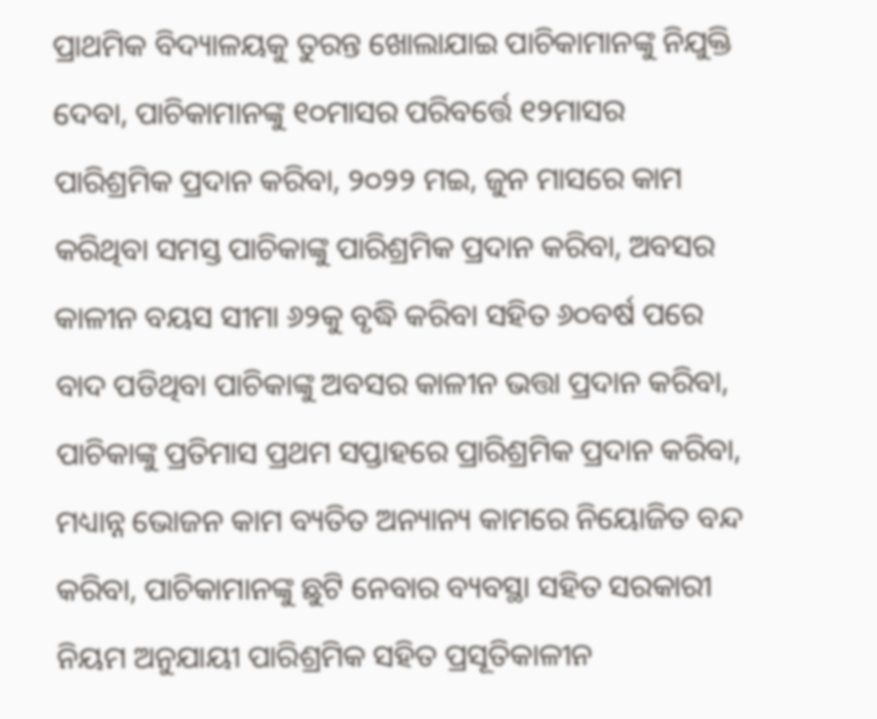ପ୍ରାଥମିକ ବିଦ୍ୟାଳୟକୁ ତୁରନ୍ତ ଖୋଲାଯାଇ ପାଚିକାମାନଙ୍କୁ ନିଯୁକ୍ତି ଦେବା, ପାଚିକାମାନଙ୍କୁ ୧୦ମାସର ପରିବର୍ତ୍ତେ ୧୨ମାସର ପାରିଶ୍ରମିକ ପ୍ରଦାନ କରିବା, ୨୦୨୨ ମଇ, ଜୁନ ମାସରେ କାମ କରିଥିବା ସମସ୍ତ ପାଚିକାଙ୍କୁ ପାରିଶ୍ରମିକ ପ୍ରଦାନ କରିବା, ଅବସର କାଳୀନ ବୟସ ସୀମା ୬୨କୁ ବୃଦ୍ଧି କରିବା ସହିତ ୬୦ବର୍ଷ ପରେ ବାଦ ପଡିଥିବା ପାଚିକାଙ୍କୁ ଅବସର କାଳୀନ ଭତ୍ତା ପ୍ରଦାନ କରିବା, ପାଚିକାଙ୍କୁ ପ୍ରତିମାସ ପ୍ରଥମ ସପ୍ତାହରେ ପ୍ରାରିଶ୍ରମିକ ପ୍ରଦାନ କରିବା, ମଧ୍ୟାନ୍ନ ଭୋଜନ କାମ ବ୍ୟତିତ ଅନ୍ୟାନ୍ୟ କାମରେ ନିୟୋଜିତ ବନ୍ଦ କରିବା, ପାଚିକାମାନଙ୍କୁ ଛୁଟି ନେବାର ବ୍ୟବସ୍ଥା ସହିତ ସରକାରୀ ନିୟମ ଅନୁଯାୟୀ ପାରିଶ୍ରମିକ ସହିତ ପ୍ରସୂତିକାଳୀନ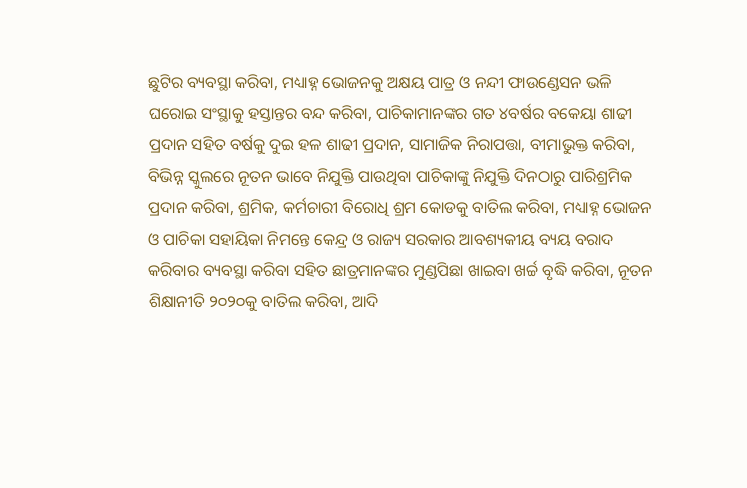ଛୁଟିର ବ୍ୟବସ୍ଥା କରିବା, ମଧ୍ୟାହ୍ନ ଭୋଜନକୁ ଅକ୍ଷୟ ପାତ୍ର ଓ ନନ୍ଦୀ ଫାଉଣ୍ଡେସନ ଭଳି ଘରୋଇ ସଂସ୍ଥାକୁ ହସ୍ତାନ୍ତର ବନ୍ଦ କରିବା, ପାଚିକାମାନଙ୍କର ଗତ ୪ବର୍ଷର ବକେୟା ଶାଢୀ ପ୍ରଦାନ ସହିତ ବର୍ଷକୁ ଦୁଇ ହଳ ଶାଢୀ ପ୍ରଦାନ, ସାମାଜିକ ନିରାପତ୍ତା, ବୀମାଭୁକ୍ତ କରିବା, ବିଭିନ୍ନ ସ୍କୁଲରେ ନୂତନ ଭାବେ ନିଯୁକ୍ତି ପାଉଥିବା ପାଚିକାଙ୍କୁ ନିଯୁକ୍ତି ଦିନଠାରୁ ପାରିଶ୍ରମିକ ପ୍ରଦାନ କରିବା, ଶ୍ରମିକ, କର୍ମଚାରୀ ବିରୋଧି ଶ୍ରମ କୋଡକୁ ବାତିଲ କରିବା, ମଧ୍ୟାହ୍ନ ଭୋଜନ ଓ ପାଚିକା ସହାୟିକା ନିମନ୍ତେ କେନ୍ଦ୍ର ଓ ରାଜ୍ୟ ସରକାର ଆବଶ୍ୟକୀୟ ବ୍ୟୟ ବରାଦ କରିବାର ବ୍ୟବସ୍ଥା କରିବା ସହିତ ଛାତ୍ରମାନଙ୍କର ମୁଣ୍ଡପିଛା ଖାଇବା ଖର୍ଚ୍ଚ ବୃଦ୍ଧି କରିବା, ନୂତନ ଶିକ୍ଷାନୀତି ୨୦୨୦କୁ ବାତିଲ କରିବା, ଆଦି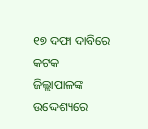୧୭ ଦଫା ଦାବିରେ କଟକ ଜିଲ୍ଲାପାଳଙ୍କ ଉଦ୍ଦେଶ୍ୟରେ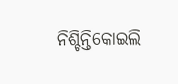ନିଶ୍ଚିନ୍ତିକୋଇଲି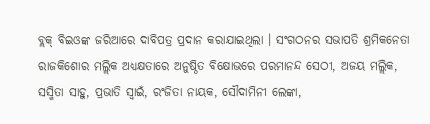ବ୍ଲକ୍ ବିଇଓଙ୍କ ଜରିଆରେ ଦାବିପତ୍ର ପ୍ରଦାନ କରାଯାଇଥିଲା । ସଂଗଠନର ସଭାପତି ଶ୍ରମିକନେତା ରାଜକିଶୋର ମଲ୍ଲିକ ଅଧ୍ୟକ୍ଷତାରେ ଅନୁଷ୍ଠିତ ବିକ୍ଷୋଭରେ ପରମାନନ୍ଦ ସେଠୀ, ଅଜୟ ମଲ୍ଲିକ, ସସ୍ମିତା ସାହୁ, ପ୍ରଭାତି ସ୍ୱାଇଁ, ରଂଜିତା ନାୟକ, ସୌଦାମିନୀ ଲେଙ୍କା,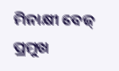ମିନାକ୍ଷୀ ବେଜ୍ ପ୍ରମୁଖ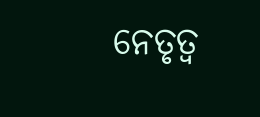ନେତୃତ୍ୱ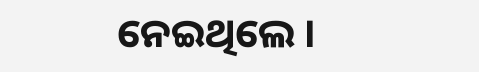ନେଇଥିଲେ ।